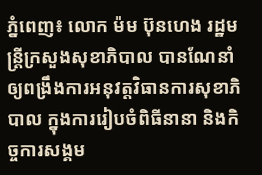ភ្នំពេញ៖ លោក ម៉ម ប៊ុនហេង រដ្ឋមន្ដ្រីក្រសួងសុខាភិបាល បានណែនាំឲ្យពង្រឹងការអនុវត្តវិធានការសុខាភិបាល ក្នុងការរៀបចំពិធីនានា និងកិច្ចការសង្គម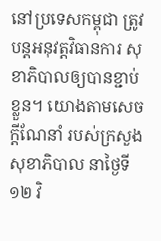នៅប្រទេសកម្ពុជា ត្រូវបន្តអនុវត្តវិធានការ សុខាភិបាលឲ្យបានខ្ជាប់ខ្លួន។ យោងតាមសេចក្ដីណែនាំ របស់ក្រសួងសុខាភិបាល នាថ្ងៃទី១២ វិ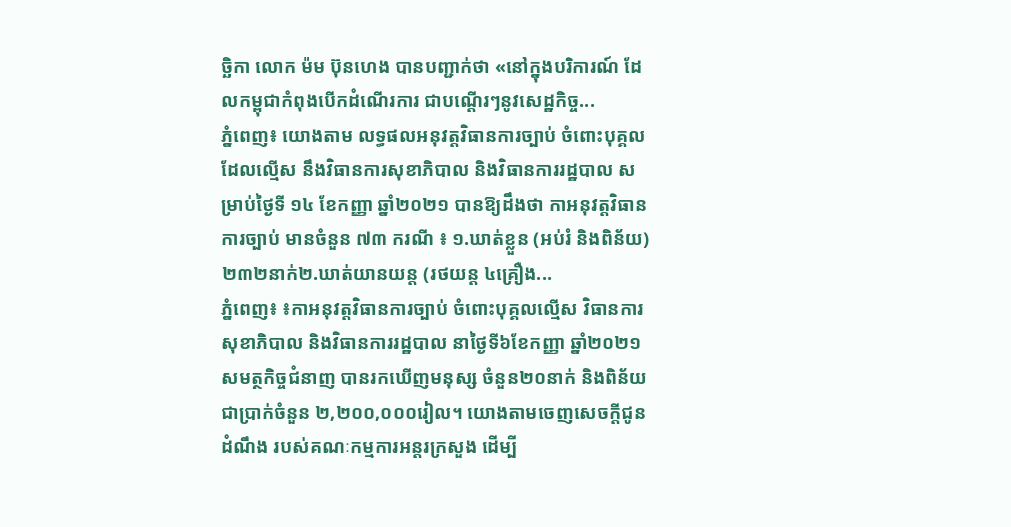ច្ឆិកា លោក ម៉ម ប៊ុនហេង បានបញ្ជាក់ថា «នៅក្នុងបរិការណ៍ ដែលកម្ពុជាកំពុងបើកដំណើរការ ជាបណ្តើរៗនូវសេដ្ឋកិច្ច...
ភ្នំពេញ៖ យោងតាម លទ្ធផលអនុវត្តវិធានការច្បាប់ ចំពោះបុគ្គលដែលល្មើស នឹងវិធានការសុខាភិបាល និងវិធានការរដ្ឋបាល សម្រាប់ថ្ងៃទី ១៤ ខែកញ្ញា ឆ្នាំ២០២១ បានឱ្យដឹងថា កាអនុវត្តវិធានការច្បាប់ មានចំនួន ៧៣ ករណី ៖ ១.ឃាត់ខ្លួន (អប់រំ និងពិន័យ) ២៣២នាក់២.ឃាត់យានយន្ត (រថយន្ត ៤គ្រឿង...
ភ្នំពេញ៖ ៖កាអនុវត្តវិធានការច្បាប់ ចំពោះបុគ្គលល្មើស វិធានការសុខាភិបាល និងវិធានការរដ្ឋបាល នាថ្ងៃទី៦ខែកញ្ញា ឆ្នាំ២០២១ សមត្ថកិច្ចជំនាញ បានរកឃើញមនុស្ស ចំនួន២០នាក់ និងពិន័យជាប្រាក់ចំនួន ២,២០០,០០០រៀល។ យោងតាមចេញសេចក្តីជូនដំណឹង របស់គណៈកម្មការអន្តរក្រសួង ដើម្បី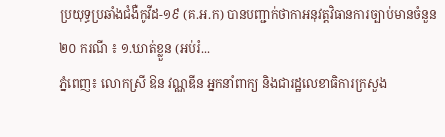ប្រយុទ្ធប្រឆាំងជំងឺកូវីដ-១៩ (គ.អ.ក) បានបញ្ជាក់ថាកាអនុវត្តវិធានការច្បាប់មានចំនួន ២០ ករណី ៖ ១.ឃាត់ខ្លួន (អប់រំ...
ភ្នំពេញ៖ លោកស្រី ឱន វណ្ណឌីន អ្នកនាំពាក្យ និងជារដ្ឋលេខាធិការក្រសួង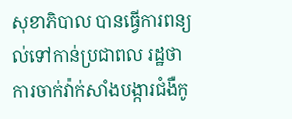សុខាភិបាល បានធ្វើការពន្យល់ទៅកាន់ប្រជាពល រដ្ឋថា ការចាក់វ៉ាក់សាំងបង្ការជំងឺកូ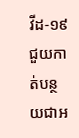វីដ-១៩ ជួយកាត់បន្ថយជាអ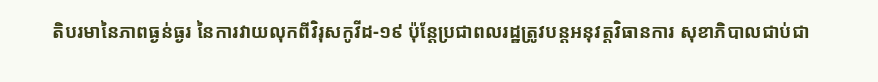តិបរមានៃភាពធ្ងន់ធ្ងរ នៃការវាយលុកពីវិរុសកូវីដ-១៩ ប៉ុន្ដែប្រជាពលរដ្ឋត្រូវបន្ដអនុវត្តវិធានការ សុខាភិបាលជាប់ជា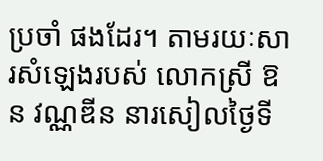ប្រចាំ ផងដែរ។ តាមរយៈសារសំឡេងរបស់ លោកស្រី ឱន វណ្ណឌីន នារសៀលថ្ងៃទី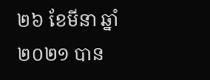២៦ ខែមីនា ឆ្នាំ២០២១ បាន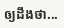ឲ្យដឹងថា...